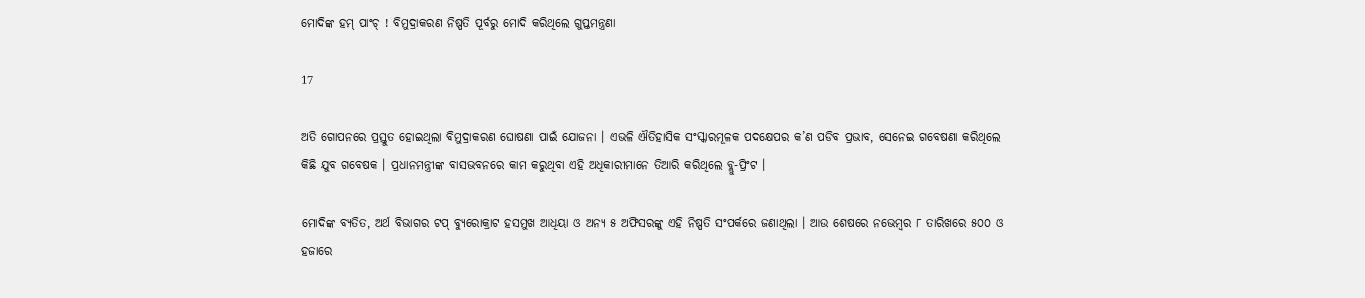ମୋଦିଙ୍କ ହମ୍ ପାଂଚ୍ ! ବିମୁଦ୍ରାକରଣ ନିଷ୍ପତି ପୂର୍ବରୁ ମୋଦି କରିଥିଲେ ଗୁପ୍ତମନ୍ତ୍ରଣା

17

ଅତି ଗୋପନରେ ପ୍ରସ୍ତୁତ ହୋଇଥିଲା ବିମୁଦ୍ରାକରଣ ଘୋଷଣା ପାଇଁ ଯୋଜନା । ଏଭଳି ଐତିହାସିକ ସଂସ୍କାରମୂଳକ ପଦକ୍ଷେପର କ’ଣ ପଡିବ ପ୍ରଭାବ, ସେନେଇ ଗବେଷଣା କରିଥିଲେ କିଛି ଯୁବ ଗବେଷକ । ପ୍ରଧାନମନ୍ତ୍ରୀଙ୍କ ବାସଭବନରେ କାମ କରୁଥିବା ଏହି ଅଧିକାରୀମାନେ ତିଆରି କରିଥିଲେ ବ୍ଲୁ-ପ୍ରିଂଟ ।

ମୋଦିଙ୍କ ବ୍ୟତିତ, ଅର୍ଥ ବିଭାଗର ଟପ୍ ବ୍ୟୁରୋକ୍ରାଟ ହସମୁଖ ଆଧିୟା ଓ ଅନ୍ୟ ୫ ଅଫିସରଙ୍କୁ ଏହି ନିଷ୍ପତି ସଂପର୍କରେ ଜଣାଥିଲା । ଆଉ ଶେଷରେ ନଭେମ୍ବର ୮ ତାରିଖରେ ୫୦୦ ଓ ହଜାରେ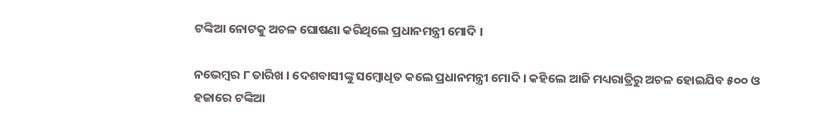ଟଙ୍କିଆ ନୋଟକୁ ଅଚଳ ଘୋଷଣା କରିଥିଲେ ପ୍ରଧାନମନ୍ତ୍ରୀ ମୋଦି ।

ନଭେମ୍ବର ୮ ତାରିଖ । ଦେଶବାସୀଙ୍କୁ ସମ୍ବୋଧିତ କଲେ ପ୍ରଧାନମନ୍ତ୍ରୀ ମୋଦି । କହିଲେ ଆଜି ମଧ୍ୟରାତ୍ରିରୁ ଅଚଳ ହୋଇଯିବ ୫୦୦ ଓ ହଜାରେ ଟଙ୍କିଆ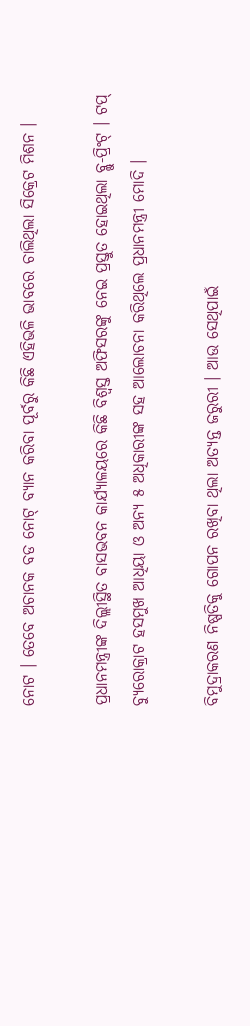ନୋଟ । ତେବେ ଅଚାନକ ବଡ ନୋଟ୍ ବ୍ୟାନ କରିବା ପୂର୍ବରୁ କିଛି ଏହିଭଳି ଭାବରେ ଚାଲିଥିଲା ସିକ୍ରେଟ ମିଶନ ।

ପ୍ରଧାନମନ୍ତ୍ରୀଙ୍କ ଦିଲ୍ଲୀସ୍ଥିତ ବାସଭବନ କାର୍ଯ୍ୟାଳୟରେ କିଛି ବିଶ୍ୱସ୍ତ ଅଫିସରଙ୍କୁ ନେଇ ପ୍ରସ୍ତୁତ ହୋଇଥିଲା ବ୍ଲୁ-ପ୍ରିଂଟ୍ । ଟପ୍ ବ୍ୟୁରୋକ୍ରାଟ ହସମୁଖ ଆଧିୟା ଓ ଅନ୍ୟ ୫ ଅଧିକାରୀଙ୍କ ସହ ଆଲୋଚନା କରିଥିଲେ ପ୍ରଧାନମନ୍ତ୍ରୀ ମୋଦି ।

ବିମୁଦ୍ରାକରଣ ନିଷ୍ପତିକୁ ଗୋପନ ରଖିବା ଥିଲା ଅତ୍ୟନ୍ତ ଜରୁରୀ । ଆଉ ସେଥିପାଇଁ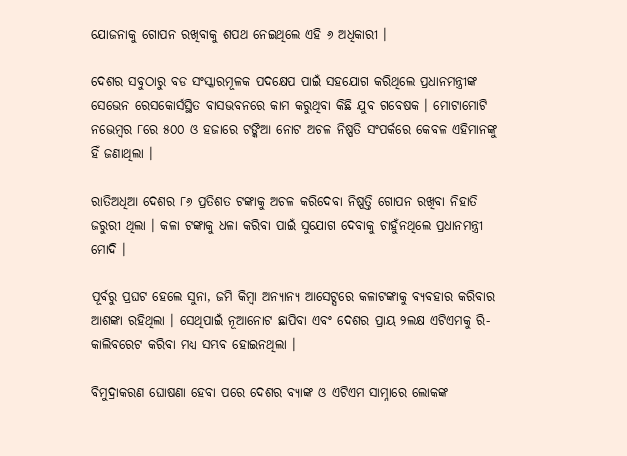ଯୋଜନାକୁ ଗୋପନ ରଖିବାକୁ ଶପଥ ନେଇଥିଲେ ଏହି ୬ ଅଧିକାରୀ ।

ଦେଶର ସବୁଠାରୁ ବଡ ସଂସ୍କାରମୂଳକ ପଦକ୍ଷେପ ପାଇଁ ସହଯୋଗ କରିଥିଲେ ପ୍ରଧାନମନ୍ତ୍ରୀଙ୍କ ସେଭେନ ରେସକୋର୍ସସ୍ଥିତ ବାସଭବନରେ କାମ କରୁଥିବା କିଛି ଯୁବ ଗବେଷକ । ମୋଟାମୋଟି ନଭେମ୍ବର ୮ରେ ୫୦୦ ଓ ହଜାରେ ଟଙ୍କିଆ ନୋଟ ଅଚଳ ନିଷ୍ପତି ସଂପର୍କରେ କେବଳ ଏହିମାନଙ୍କୁ ହିଁ ଜଣାଥିଲା ।

ରାତିଅଧିଆ ଦେଶର ୮୬ ପ୍ରତିଶତ ଟଙ୍କାକୁ ଅଚଳ କରିଦେବା ନିଷ୍ପତ୍ତି ଗୋପନ ରଖିବା ନିହାତି ଜରୁରୀ ଥିଲା । କଳା ଟଙ୍କାକୁ ଧଳା କରିବା ପାଇଁ ସୁଯୋଗ ଦେବାକୁ ଚାହୁଁନଥିଲେ ପ୍ରଧାନମନ୍ତ୍ରୀ ମୋଦି ।

ପୂର୍ବରୁ ପ୍ରଘଟ ହେଲେ ସୁନା, ଜମି କିମ୍ବା ଅନ୍ୟାନ୍ୟ ଆସେଟ୍ସରେ କଳାଟଙ୍କାକୁ ବ୍ୟବହାର କରିବାର ଆଶଙ୍କା ରହିଥିଲା । ସେଥିପାଇଁ ନୂଆନୋଟ ଛାପିବା ଏବଂ ଦେଶର ପ୍ରାୟ ୨ଲକ୍ଷ ଏଟିଏମକୁ ରି-କାଲିବରେଟ କରିବା ମଧ୍ୟ ସମ୍ଭବ ହୋଇନଥିଲା ।

ବିମୁଦ୍ରାକରଣ ଘୋଷଣା ହେବା ପରେ ଦେଶର ବ୍ୟାଙ୍କ ଓ ଏଟିଏମ ସାମ୍ନାରେ ଲୋକଙ୍କ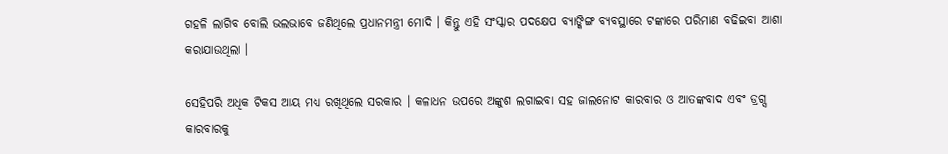ଗହଳି ଲାଗିବ ବୋଲି ଭଲଭାବେ ଜଣିଥିଲେ ପ୍ରଧାନମନ୍ତ୍ରୀ ମୋଦି । କିନ୍ତୁ ଏହି ସଂସ୍କାର ପଦକ୍ଷେପ ବ୍ୟାଙ୍କିଙ୍ଗ ବ୍ୟବସ୍ଥାରେ ଟଙ୍କାରେ ପରିମାଣ ବଢିଇବା ଆଶା କରାଯାଉଥିଲା ।

ସେହିପରି ଅଧିକ ଟିକସ ଆୟ ମଧ୍ୟ ରଖିଥିଲେ ସରକାର । କଳାଧନ ଉପରେ ଅଙ୍କୁଶ ଲଗାଇବା ସହ ଜାଲନୋଟ କାରବାର ଓ ଆତଙ୍କବାଦ ଏବଂ ଡ୍ରଗ୍ସ କାରବାରକୁ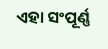ଏହା ସଂପୂର୍ଣ୍ଣ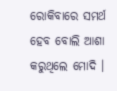ରୋକିବାରେ ସମର୍ଥ ହେବ ବୋଲି ଆଶା କରୁଥିଲେ ମୋଦି ।